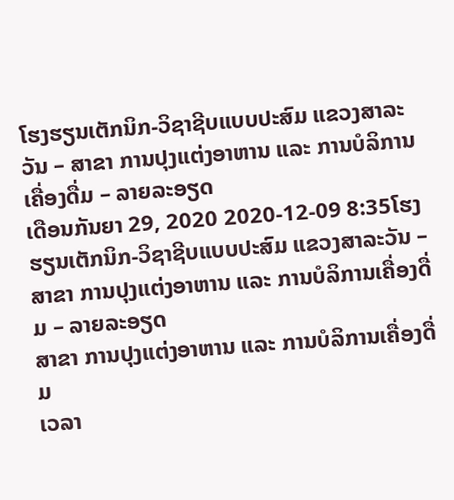ໂຮງຮຽນເຕັກນິກ-ວິຊາຊີບແບບປະສົມ ແຂວງສາລະວັນ – ສາຂາ ການປຸງແຕ່ງອາຫານ ແລະ ການບໍລິການເຄື່ອງດື່ມ – ລາຍລະອຽດ
ເດືອນກັນຍາ 29, 2020 2020-12-09 8:35ໂຮງຮຽນເຕັກນິກ-ວິຊາຊີບແບບປະສົມ ແຂວງສາລະວັນ – ສາຂາ ການປຸງແຕ່ງອາຫານ ແລະ ການບໍລິການເຄື່ອງດື່ມ – ລາຍລະອຽດ
ສາຂາ ການປຸງແຕ່ງອາຫານ ແລະ ການບໍລິການເຄື່ອງດື່ມ
ເວລາ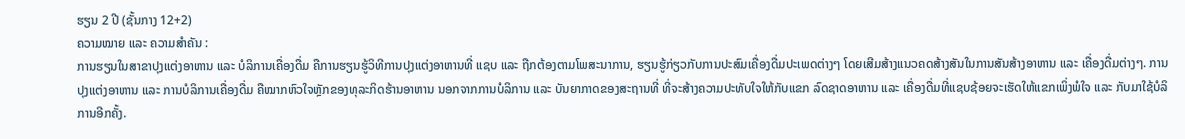ຮຽນ 2 ປີ (ຊັ້ນກາງ 12+2)
ຄວາມໝາຍ ແລະ ຄວາມສຳຄັນ :
ການຮຽນໃນສາຂາປຸງແຕ່ງອາຫານ ແລະ ບໍລິການເຄື່ອງດື່ມ ຄືການຮຽນຮູ້ວິທີການປຸງແຕ່ງອາຫານທີ່ ແຊບ ແລະ ຖືກຕ້ອງຕາມໂພສະນາການ, ຮຽນຮູ້ກ່ຽວກັບການປະສົມເຄື່ອງດື່ມປະເພດຕ່າງໆ ໂດຍເສີມສ້າງແນວຄດສ້າງສັນໃນການສັນສ້າງອາຫານ ແລະ ເຄື່ອງດື່ມຕ່າງໆ. ການປຸງແຕ່ງອາຫານ ແລະ ການບໍລິການເຄື່ອງດື່ມ ຄືໝາກຫົວໃຈຫຼັກຂອງທຸລະກິດຮ້ານອາຫານ ນອກຈາກການບໍລິການ ແລະ ບັນຍາກາດຂອງສະຖານທີ່ ທີ່ຈະສ້າງຄວາມປະທັບໃຈໃຫ້ກັບແຂກ ລົດຊາດອາຫານ ແລະ ເຄື່ອງດື່ມທີ່ແຊບຊ້ອຍຈະເຮັດໃຫ້ແຂກເພິ່ງພໍໃຈ ແລະ ກັບມາໃຊ້ບໍລິການອີກຄັ້ງ.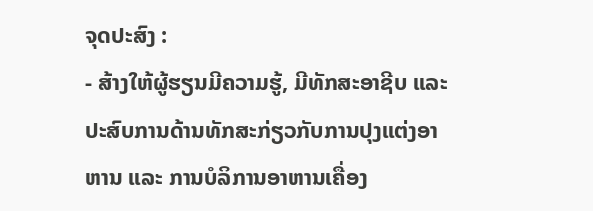ຈຸດປະສົງ :
- ສ້າງໃຫ້ຜູ້ຮຽນມີຄວາມຮູ້, ມີທັກສະອາຊີບ ແລະ ປະສົບການດ້ານທັກສະກ່ຽວກັບການປຸງແຕ່ງອາຫານ ແລະ ການບໍລິການອາຫານເຄື່ອງ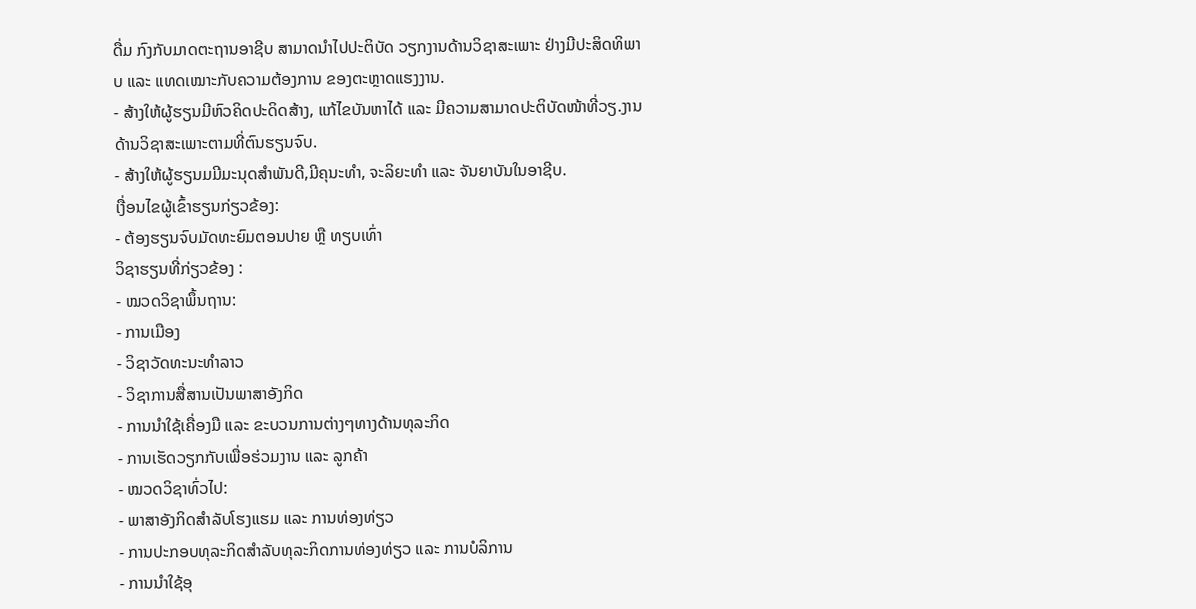ດື່ມ ກົງກັບມາດຕະຖານອາຊີບ ສາມາດນໍາໄປປະຕິບັດ ວຽກງານດ້ານວິຊາສະເພາະ ຢ່າງມີປະສິດທິພາບ ແລະ ແທດເໝາະກັບຄວາມຕ້ອງການ ຂອງຕະຫຼາດແຮງງານ.
- ສ້າງໃຫ້ຜູ້ຮຽນມີຫົວຄິດປະດິດສ້າງ, ແກ້ໄຂບັນຫາໄດ້ ແລະ ມີຄວາມສາມາດປະຕິບັດໜ້າທີ່ວຽ.ງານດ້ານວິຊາສະເພາະຕາມທີ່ຕົນຮຽນຈົບ.
- ສ້າງໃຫ້ຜູ້ຮຽນມມີມະນຸດສໍາພັນດີ,ມີຄຸນະທໍາ, ຈະລິຍະທໍາ ແລະ ຈັນຍາບັນໃນອາຊີບ.
ເງື່ອນໄຂຜູ້ເຂົ້າຮຽນກ່ຽວຂ້ອງ:
- ຕ້ອງຮຽນຈົບມັດທະຍົມຕອນປາຍ ຫຼື ທຽບເທົ່າ
ວິຊາຮຽນທີ່ກ່ຽວຂ້ອງ :
- ໝວດວິຊາພຶ້ນຖານ:
- ການເມືອງ
- ວິຊາວັດທະນະທໍາລາວ
- ວິຊາການສື່ສານເປັນພາສາອັງກິດ
- ການນໍາໃຊ້ເຄື່ອງມື ແລະ ຂະບວນການຕ່າງໆທາງດ້ານທຸລະກິດ
- ການເຮັດວຽກກັບເພື່ອຮ່ວມງານ ແລະ ລູກຄ້າ
- ໝວດວິຊາທົ່ວໄປ:
- ພາສາອັງກິດສໍາລັບໂຮງແຮມ ແລະ ການທ່ອງທ່ຽວ
- ການປະກອບທຸລະກິດສໍາລັບທຸລະກິດການທ່ອງທ່ຽວ ແລະ ການບໍລິການ
- ການນໍາໃຊ້ອຸ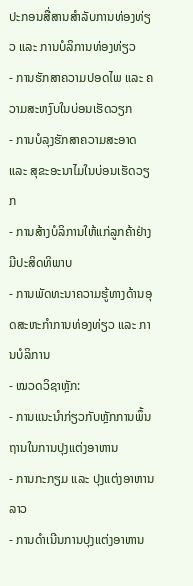ປະກອນສື່ສານສໍາລັບການທ່ອງທ່ຽວ ແລະ ການບໍລິການທ່ອງທ່ຽວ
- ການຮັກສາຄວາມປອດໄພ ແລະ ຄວາມສະຫງົບໃນບ່ອນເຮັດວຽກ
- ການບໍລຸງຮັກສາຄວາມສະອາດ ແລະ ສຸຂະອະນາໄມໃນບ່ອນເຮັດວຽກ
- ການສ້າງບໍລິການໃຫ້ແກ່ລູກຄ້າຢ່າງມີປະສິດທິພາບ
- ການພັດທະນາຄວາມຮູ້ທາງດ້ານອຸດສະຫະກໍາການທ່ອງທ່ຽວ ແລະ ການບໍລິການ
- ໝວດວິຊາຫຼັກ:
- ການແນະນໍາກ່ຽວກັບຫຼັກການພຶ້ນຖານໃນການປຸງແຕ່ງອາຫານ
- ການກະກຽມ ແລະ ປຸງແຕ່ງອາຫານລາວ
- ການດໍາເນີນການປຸງແຕ່ງອາຫານ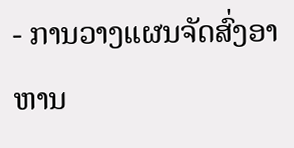- ການວາງແຜນຈັດສົ່ງອາຫານ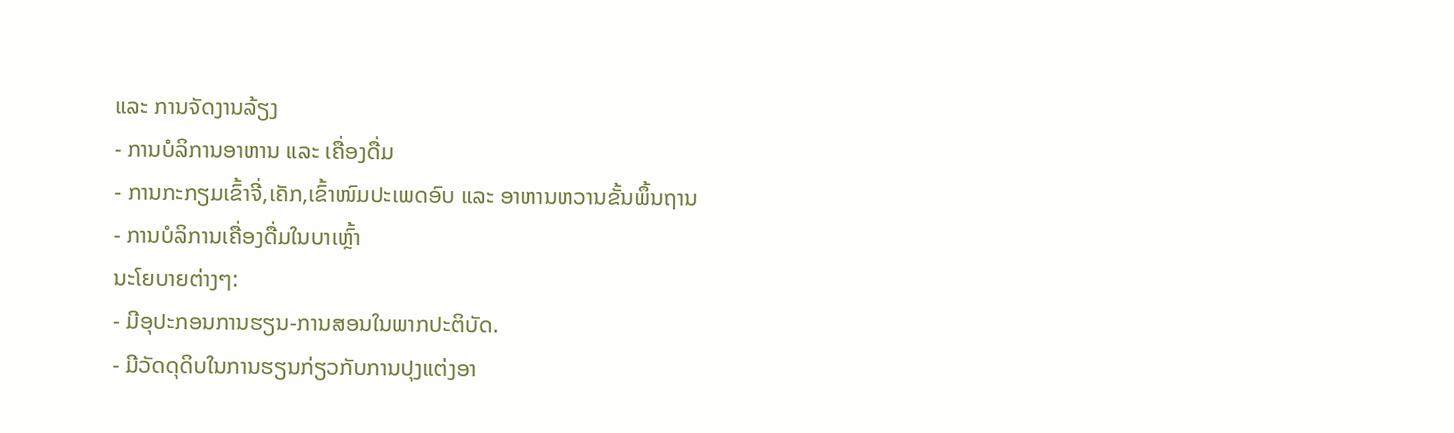ແລະ ການຈັດງານລ້ຽງ
- ການບໍລິການອາຫານ ແລະ ເຄື່ອງດື່ມ
- ການກະກຽມເຂົ້າຈີ່,ເຄັກ,ເຂົ້າໜົມປະເພດອົບ ແລະ ອາຫານຫວານຂັ້ນພຶ້ນຖານ
- ການບໍລິການເຄື່ອງດື່ມໃນບາເຫຼົ້າ
ນະໂຍບາຍຕ່າງໆ:
- ມີອຸປະກອນການຮຽນ-ການສອນໃນພາກປະຕິບັດ.
- ມີວັດດຸດິບໃນການຮຽນກ່ຽວກັບການປຸງແຕ່ງອາ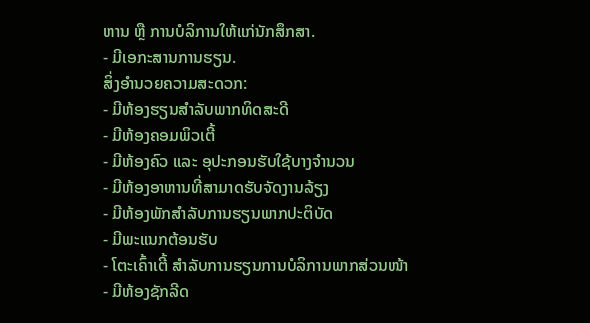ຫານ ຫຼື ການບໍລິການໃຫ້ແກ່ນັກສຶກສາ.
- ມີເອກະສານການຮຽນ.
ສິ່ງອໍານວຍຄວາມສະດວກ:
- ມີຫ້ອງຮຽນສໍາລັບພາກທິດສະດີ
- ມີຫ້ອງຄອມພິວເຕີ້
- ມີຫ້ອງຄົວ ແລະ ອຸປະກອນຮັບໃຊ້ບາງຈໍານວນ
- ມີຫ້ອງອາຫານທີ່ສາມາດຮັບຈັດງານລ້ຽງ
- ມີຫ້ອງພັກສໍາລັບການຮຽນພາກປະຕິບັດ
- ມີພະແນກຕ້ອນຮັບ
- ໂຕະເຄົ້າເຕີ້ ສໍາລັບການຮຽນການບໍລິການພາກສ່ວນໜ້າ
- ມີຫ້ອງຊັກລີດ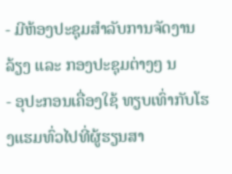- ມີຫ້ອງປະຊຸມສໍາລັບການຈັດງານລ້ຽງ ແລະ ກອງປະຊຸມຕ່າງໆ ນ
- ອຸປະກອນເຄື່ອງໃຊ້ ທຽບເທົ່າກັບໂຮງແຮມທົ່ວໄປທີ່ຜູ້ຮຽນສາ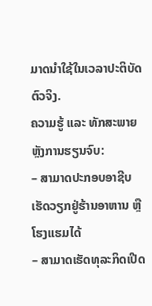ມາດນໍາໃຊ້ໃນເວລາປະຕິບັດຕົວຈິງ.
ຄວາມຮູ້ ແລະ ທັກສະພາຍຫຼັງການຮຽນຈົບ:
– ສາມາດປະກອບອາຊີບເຮັດວຽກຢູ່ຮ້ານອາຫານ ຫຼື ໂຮງແຮມໄດ້
– ສາມາດເຮັດທຸລະກິດເປີດ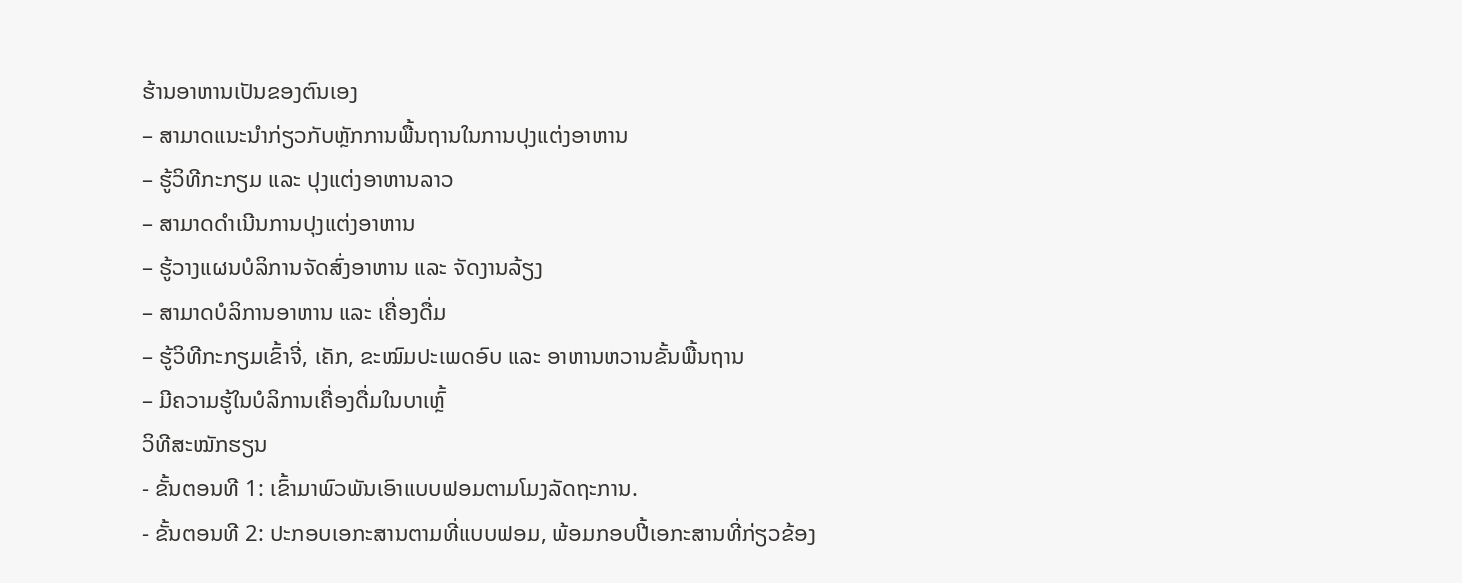ຮ້ານອາຫານເປັນຂອງຕົນເອງ
– ສາມາດແນະນຳກ່ຽວກັບຫຼັກການພື້ນຖານໃນການປຸງແຕ່ງອາຫານ
– ຮູ້ວິທີກະກຽມ ແລະ ປຸງແຕ່ງອາຫານລາວ
– ສາມາດດຳເນີນການປຸງແຕ່ງອາຫານ
– ຮູ້ວາງແຜນບໍລິການຈັດສົ່ງອາຫານ ແລະ ຈັດງານລ້ຽງ
– ສາມາດບໍລິການອາຫານ ແລະ ເຄື່ອງດື່ມ
– ຮູ້ວິທີກະກຽມເຂົ້າຈີ່, ເຄັກ, ຂະໝົມປະເພດອົບ ແລະ ອາຫານຫວານຂັ້ນພື້ນຖານ
– ມີຄວາມຮູ້ໃນບໍລິການເຄື່ອງດື່ມໃນບາເຫຼົ້
ວິທີສະໝັກຮຽນ
- ຂັ້ນຕອນທີ 1: ເຂົ້າມາພົວພັນເອົາແບບຟອມຕາມໂມງລັດຖະການ.
- ຂັ້ນຕອນທີ 2: ປະກອບເອກະສານຕາມທີ່ແບບຟອມ, ພ້ອມກອບປີ້ເອກະສານທີ່ກ່ຽວຂ້ອງ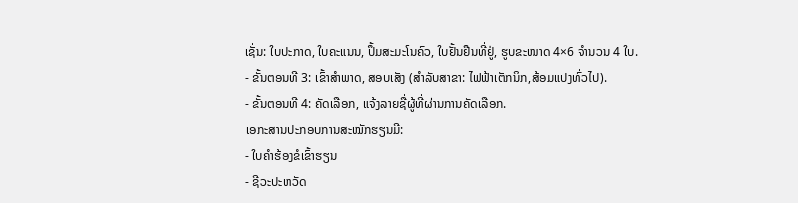ເຊັ່ນ: ໃບປະກາດ, ໃບຄະແນນ, ປຶ້ມສະມະໂນຄົວ, ໃບຢັ້ນຢືນທີ່ຢູ່, ຮູບຂະໜາດ 4×6 ຈໍານວນ 4 ໃບ.
- ຂັ້ນຕອນທີ 3: ເຂົ້າສໍາພາດ, ສອບເສັງ (ສໍາລັບສາຂາ: ໄຟຟ້າເຕັກນິກ,ສ້ອມແປງທົ່ວໄປ).
- ຂັ້ນຕອນທີ 4: ຄັດເລືອກ, ແຈ້ງລາຍຊື່ຜູ້ທີ່ຜ່ານການຄັດເລືອກ.
ເອກະສານປະກອບການສະໝັກຮຽນມີ:
- ໃບຄໍາຮ້ອງຂໍເຂົ້າຮຽນ
- ຊີວະປະຫວັດ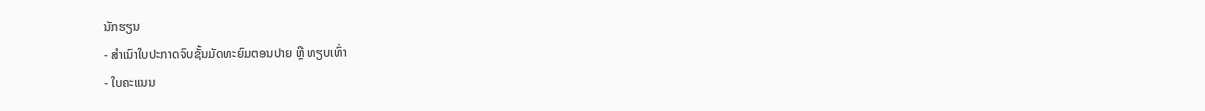ນັກຮຽນ
- ສໍາເນົາໃບປະກາດຈົບຊັ້ນມັດທະຍົມຕອນປາຍ ຫຼື ທຽບເທົ່າ
- ໃບຄະແນນ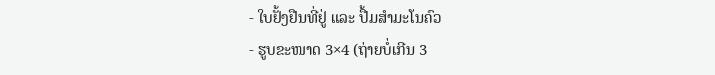- ໃບຢັ້ງຢືນທີ່ຢູ່ ແລະ ປື້ມສໍາມະໂນຄົວ
- ຮູບຂະໜາດ 3×4 (ຖ່າຍບໍ່ເກີນ 3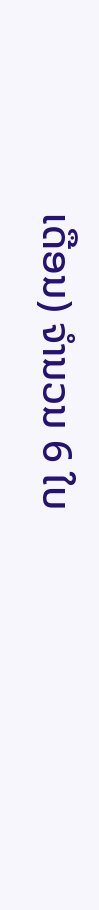ເດືອນ) ຈໍານວນ 6 ໃບ